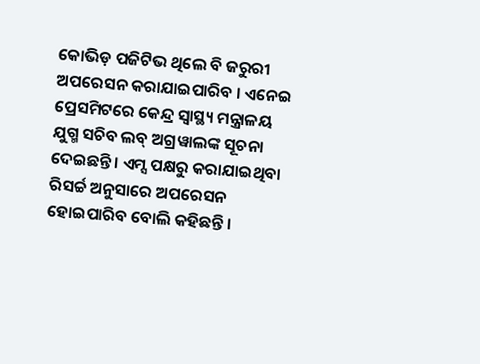କୋଭିଡ଼ ପଜିଟିଭ ଥିଲେ ବି ଜରୁରୀ ଅପରେସନ କରାଯାଇପାରିବ । ଏନେଇ ପ୍ରେସମିଟରେ କେନ୍ଦ୍ର ସ୍ୱାସ୍ଥ୍ୟ ମନ୍ତ୍ରାଳୟ ଯୁଗ୍ମ ସଚିବ ଲବ୍ ଅଗ୍ରୱାଲଙ୍କ ସୂଚନା ଦେଇଛନ୍ତି । ଏମ୍ସ ପକ୍ଷରୁ କରାଯାଇଥିବା ରିସର୍ଚ୍ଚ ଅନୁସାରେ ଅପରେସନ ହୋଇପାରିବ ବୋଲି କହିଛନ୍ତି ।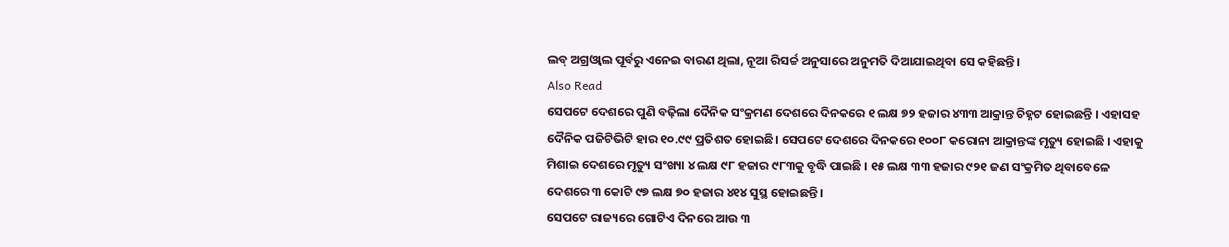ଲବ୍ ଅଗ୍ରଓ୍ୱାଲ ପୂର୍ବରୁ ଏନେଇ ବାରଣ ଥିଲା, ନୂଆ ରିସର୍ଚ୍ଚ ଅନୁସାରେ ଅନୁମତି ଦିଆଯାଇଥିବା ସେ କହିଛନ୍ତି।
Also Read
ସେପଟେ ଦେଶରେ ପୁଣି ବଢ଼ିଲା ଦୈନିକ ସଂକ୍ରମଣ ଦେଶରେ ଦିନକରେ ୧ ଲକ୍ଷ ୭୨ ହଜାର ୪୩୩ ଆକ୍ରାନ୍ତ ଚିହ୍ନଟ ହୋଇଛନ୍ତି । ଏହାସହ ଦୈନିକ ପଜିଟିଭିଟି ହାର ୧୦.୯୯ ପ୍ରତିଶତ ହୋଇଛି। ସେପଟେ ଦେଶରେ ଦିନକରେ ୧୦୦୮ କରୋନା ଆକ୍ରାନ୍ତଙ୍କ ମୃତ୍ୟୁ ହୋଇଛି । ଏହାକୁ ମିଶାଇ ଦେଶରେ ମୃତ୍ୟୁ ସଂଖ୍ୟା ୪ ଲକ୍ଷ ୯୮ ହଜାର ୯୮୩କୁ ବୃଦ୍ଧି ପାଇଛି । ୧୫ ଲକ୍ଷ ୩୩ ହଜାର ୯୨୧ ଜଣ ସଂକ୍ରମିତ ଥିବାବେଳେ ଦେଶରେ ୩ କୋଟି ୯୭ ଲକ୍ଷ ୭୦ ହଜାର ୪୧୪ ସୁସ୍ଥ ହୋଇଛନ୍ତି ।
ସେପଟେ ରାଜ୍ୟରେ ଗୋଟିଏ ଦିନରେ ଆଉ ୩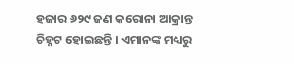ହଜାର ୬୨୯ ଜଣ କରୋନା ଆକ୍ରାନ୍ତ ଚିହ୍ନଟ ହୋଇଛନ୍ତି । ଏମାନଙ୍କ ମଧ୍ୟରୁ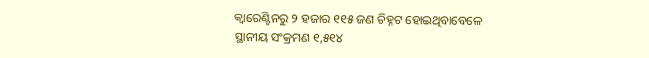କ୍ୱାରେଣ୍ଟିନରୁ ୨ ହଜାର ୧୧୫ ଜଣ ଚିହ୍ନଟ ହୋଇଥିବାବେଳେ ସ୍ଥାନୀୟ ସଂକ୍ରମଣ ୧,୫୧୪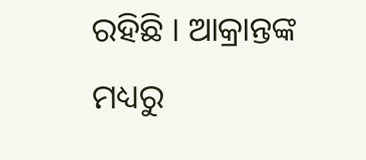ରହିଛି । ଆକ୍ରାନ୍ତଙ୍କ ମଧ୍ୟରୁ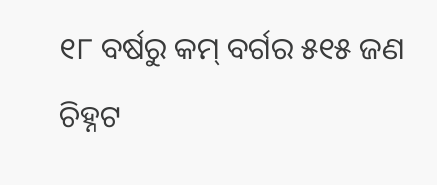୧୮ ବର୍ଷରୁ କମ୍ ବର୍ଗର ୫୧୫ ଜଣ ଚିହ୍ନଟ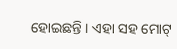ହୋଇଛନ୍ତି । ଏହା ସହ ମୋଟ୍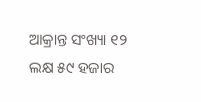ଆକ୍ରାନ୍ତ ସଂଖ୍ୟା ୧୨ ଲକ୍ଷ ୫୯ ହଜାର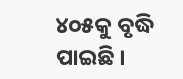୪୦୫କୁ ବୃଦ୍ଧି ପାଇଛି ।